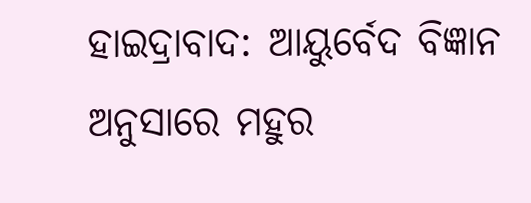ହାଇଦ୍ରାବାଦ: ଆୟୁର୍ବେଦ ବିଜ୍ଞାନ ଅନୁସାରେ ମହୁର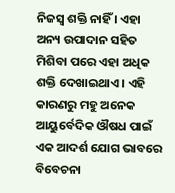ନିଜସ୍ବ ଶକ୍ତି ନାହିଁ । ଏହା ଅନ୍ୟ ଉପାଦାନ ସହିତ ମିଶିବା ପରେ ଏହା ଅଧିକ ଶକ୍ତି ଦେଖାଇଥାଏ । ଏହି କାରଣରୁ ମହୁ ଅନେକ ଆୟୁର୍ବେଦିକ ଔଷଧ ପାଇଁ ଏକ ଆଦର୍ଶ ଯୋଗ ଭାବରେ ବିବେଚନା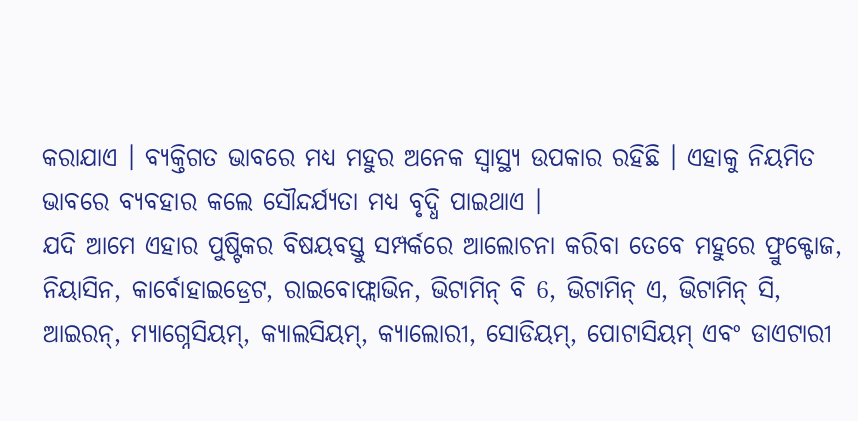କରାଯାଏ । ବ୍ୟକ୍ତିଗତ ଭାବରେ ମଧ୍ୟ ମହୁର ଅନେକ ସ୍ବାସ୍ଥ୍ୟ ଉପକାର ରହିଛି । ଏହାକୁ ନିୟମିତ ଭାବରେ ବ୍ୟବହାର କଲେ ସୌନ୍ଦର୍ଯ୍ୟତା ମଧ୍ୟ ବୃଦ୍ଧି ପାଇଥାଏ ।
ଯଦି ଆମେ ଏହାର ପୁଷ୍ଟିକର ବିଷୟବସ୍ତୁ ସମ୍ପର୍କରେ ଆଲୋଚନା କରିବା ତେବେ ମହୁରେ ଫ୍ରୁକ୍ଟୋଜ, ନିୟାସିନ, କାର୍ବୋହାଇଡ୍ରେଟ, ରାଇବୋଫ୍ଲାଭିନ, ଭିଟାମିନ୍ ବି 6, ଭିଟାମିନ୍ ଏ, ଭିଟାମିନ୍ ସି, ଆଇରନ୍, ମ୍ୟାଗ୍ନେସିୟମ୍, କ୍ୟାଲସିୟମ୍, କ୍ୟାଲୋରୀ, ସୋଡିୟମ୍, ପୋଟାସିୟମ୍ ଏବଂ ଡାଏଟାରୀ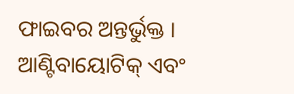ଫାଇବର ଅନ୍ତର୍ଭୁକ୍ତ । ଆଣ୍ଟିବାୟୋଟିକ୍ ଏବଂ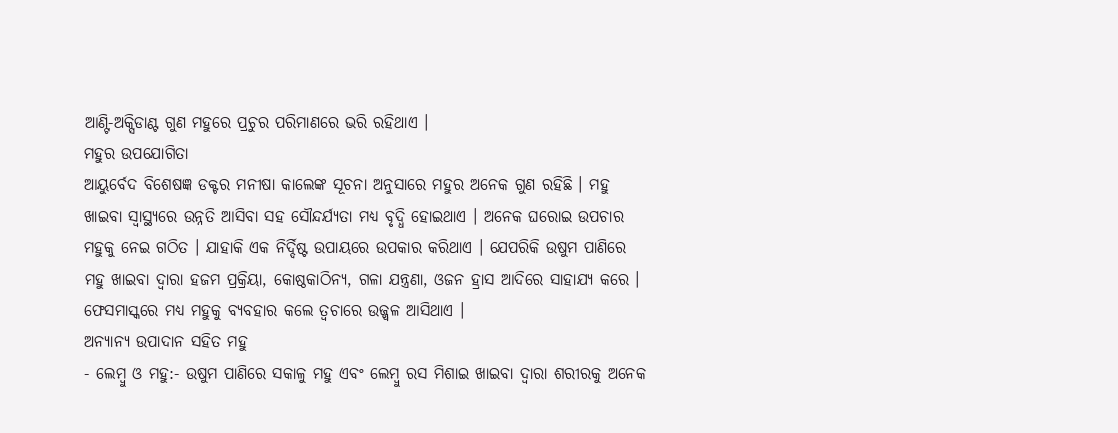ଆଣ୍ଟି-ଅକ୍ସିଡାଣ୍ଟ ଗୁଣ ମହୁରେ ପ୍ରଚୁର ପରିମାଣରେ ଭରି ରହିଥାଏ ।
ମହୁର ଉପଯୋଗିତା
ଆୟୁର୍ବେଦ ବିଶେଷଜ୍ଞ ଡକ୍ଟର ମନୀଷା କାଲେଙ୍କ ସୂଚନା ଅନୁସାରେ ମହୁର ଅନେକ ଗୁଣ ରହିଛି । ମହୁ ଖାଇବା ସ୍ବାସ୍ଥ୍ୟରେ ଉନ୍ନତି ଆସିବା ସହ ସୌନ୍ଦର୍ଯ୍ୟତା ମଧ୍ୟ ବୃଦ୍ଧି ହୋଇଥାଏ । ଅନେକ ଘରୋଇ ଉପଚାର ମହୁକୁ ନେଇ ଗଠିତ । ଯାହାକି ଏକ ନିର୍ଦ୍ଦିଷ୍ଟ ଉପାୟରେ ଉପକାର କରିଥାଏ । ଯେପରିକି ଉଷୁମ ପାଣିରେ ମହୁ ଖାଇବା ଦ୍ବାରା ହଜମ ପ୍ରକ୍ରିୟା, କୋଷ୍ଠକାଠିନ୍ୟ, ଗଳା ଯନ୍ତ୍ରଣା, ଓଜନ ହ୍ରାସ ଆଦିରେ ସାହାଯ୍ୟ କରେ । ଫେସମାସ୍କରେ ମଧ୍ୟ ମହୁକୁ ବ୍ୟବହାର କଲେ ତ୍ବଚାରେ ଉଜ୍ଜ୍ବଳ ଆସିଥାଏ ।
ଅନ୍ୟାନ୍ୟ ଉପାଦାନ ସହିତ ମହୁ
- ଲେମ୍ବୁ ଓ ମହୁ:- ଉଷୁମ ପାଣିରେ ସକାଳୁ ମହୁ ଏବଂ ଲେମ୍ବୁ ରସ ମିଶାଇ ଖାଇବା ଦ୍ବାରା ଶରୀରକୁ ଅନେକ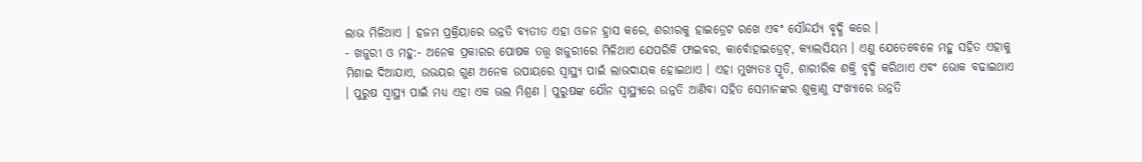ଲାଭ ମିଳିଥାଏ । ହଜମ ପ୍ରକ୍ରିୟାରେ ଉନ୍ନତି ବ୍ୟତୀତ ଏହା ଓଜନ ହ୍ରାସ କରେ, ଶରୀରକୁ ହାଇଡ୍ରେଟ ରଖେ ଏବଂ ସୌନ୍ଦର୍ଯ୍ୟ ବୃଦ୍ଧି କରେ ।
- ଖଜୁରୀ ଓ ମହୁ:- ଅନେକ ପ୍ରକାରର ପୋଷକ ତତ୍ତ୍ବ ଖଜୁରୀରେ ମିଳିଥାଏ ଯେପରିକି ଫାଇବର, କାର୍ବୋହାଇଡ୍ରେଟ୍, କ୍ୟାଲସିୟମ । ଏଣୁ ଯେତେବେଳେ ମହୁ ସହିତ ଏହାକୁ ମିଶାଇ ଦିଆଯାଏ, ଉଭୟର ଗୁଣ ଅନେକ ଉପାୟରେ ସ୍ବାସ୍ଥ୍ୟ ପାଇଁ ଲାଭଦାୟକ ହୋଇଥାଏ । ଏହା ମୁଖ୍ୟତଃ ସ୍ମୃତି, ଶାରୀରିକ ଶକ୍ତି ବୃଦ୍ଧି କରିଥାଏ ଏବଂ ଭୋକ ବଢାଇଥାଏ । ପୁରୁଷ ସ୍ବାସ୍ଥ୍ୟ ପାଇଁ ମଧ୍ୟ ଏହା ଏକ ଭଲ ମିଶ୍ରଣ । ପୁରୁଷଙ୍କ ଯୌନ ସ୍ବାସ୍ଥ୍ୟରେ ଉନ୍ନତି ଆଣିବା ସହିତ ସେମାନଙ୍କର ଶୁକ୍ରାଣୁ ସଂଖ୍ୟାରେ ଉନ୍ନତି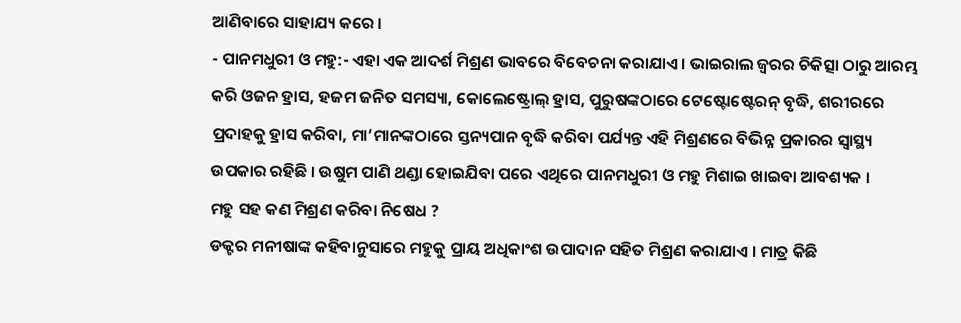ଆଣିବାରେ ସାହାଯ୍ୟ କରେ ।
- ପାନମଧୁରୀ ଓ ମହୁ:- ଏହା ଏକ ଆଦର୍ଶ ମିଶ୍ରଣ ଭାବରେ ବିବେଚନା କରାଯାଏ । ଭାଇରାଲ ଜ୍ବରର ଚିକିତ୍ସା ଠାରୁ ଆରମ୍ଭ କରି ଓଜନ ହ୍ରାସ, ହଜମ ଜନିତ ସମସ୍ୟା, କୋଲେଷ୍ଟ୍ରୋଲ୍ ହ୍ରାସ, ପୁରୁଷଙ୍କଠାରେ ଟେଷ୍ଟୋଷ୍ଟେରନ୍ ବୃଦ୍ଧି, ଶରୀରରେ ପ୍ରଦାହକୁ ହ୍ରାସ କରିବା, ମା’ମାନଙ୍କଠାରେ ସ୍ତନ୍ୟପାନ ବୃଦ୍ଧି କରିବା ପର୍ଯ୍ୟନ୍ତ ଏହି ମିଶ୍ରଣରେ ବିଭିନ୍ନ ପ୍ରକାରର ସ୍ବାସ୍ଥ୍ୟ ଉପକାର ରହିଛି । ଉଷୁମ ପାଣି ଥଣ୍ଡା ହୋଇଯିବା ପରେ ଏଥିରେ ପାନମଧୁରୀ ଓ ମହୁ ମିଶାଇ ଖାଇବା ଆବଶ୍ୟକ ।
ମହୁ ସହ କଣ ମିଶ୍ରଣ କରିବା ନିଷେଧ ?
ଡକ୍ଟର ମନୀଷାଙ୍କ କହିବାନୁସାରେ ମହୁକୁ ପ୍ରାୟ ଅଧିକାଂଶ ଉପାଦାନ ସହିତ ମିଶ୍ରଣ କରାଯାଏ । ମାତ୍ର କିଛି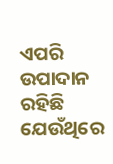ଏପରି ଉପାଦାନ ରହିଛି ଯେଉଁଥିରେ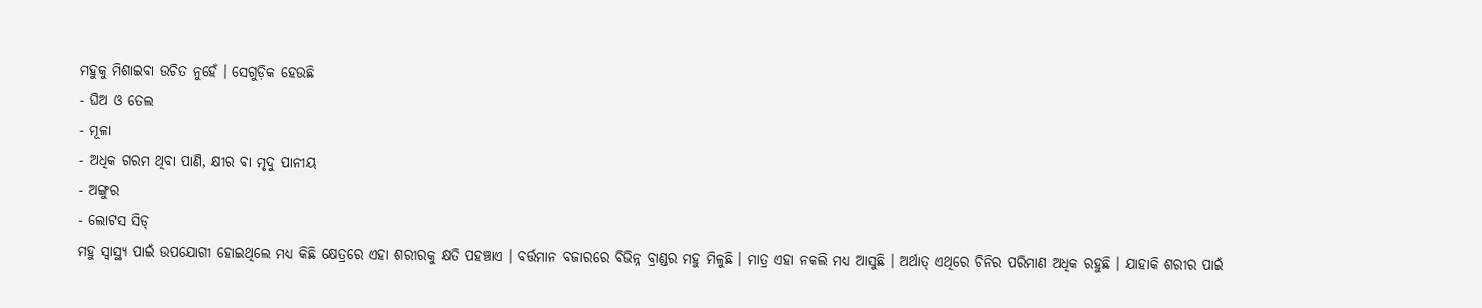ମହୁକୁ ମିଶାଇବା ଉଚିତ ନୁହେଁ । ସେଗୁଡ଼ିକ ହେଉଛି
- ଘିଅ ଓ ତେଲ
- ମୂଳା
- ଅଧିକ ଗରମ ଥିବା ପାଣି, କ୍ଷୀର ବା ମୃଦୁ ପାନୀୟ
- ଅଙ୍ଗୁର
- ଲୋଟସ ସିଡ୍
ମହୁ ସ୍ବାସ୍ଥ୍ୟ ପାଇଁ ଉପଯୋଗୀ ହୋଇଥିଲେ ମଧ୍ୟ କିଛି କ୍ଷେତ୍ରରେ ଏହା ଶରୀରକୁ କ୍ଷତି ପହଞ୍ଚାଏ । ବର୍ତ୍ତମାନ ବଜାରରେ ବିଭିନ୍ନ ବ୍ରାଣ୍ଡର ମହୁ ମିଳୁଛି । ମାତ୍ର ଏହା ନକଲି ମଧ୍ୟ ଆସୁଛି । ଅର୍ଥାତ୍ ଏଥିରେ ଚିନିର ପରିମାଣ ଅଧିକ ରହୁଛି । ଯାହାକି ଶରୀର ପାଇଁ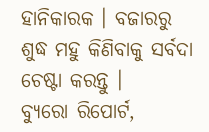ହାନିକାରକ । ବଜାରରୁ ଶୁଦ୍ଧ ମହୁ କିଣିବାକୁ ସର୍ବଦା ଚେଷ୍ଟା କରନ୍ତୁ ।
ବ୍ୟୁରୋ ରିପୋର୍ଟ,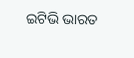ଇଟିଭି ଭାରତ